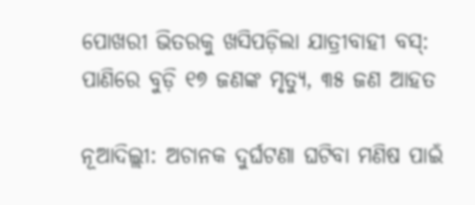ପୋଖରୀ ଭିତରକୁ ଖସିପଡ଼ିଲା ଯାତ୍ରୀବାହୀ ବସ୍: ପାଣିରେ ବୁଡ଼ି ୧୭ ଜଣଙ୍କ ମୃତ୍ୟୁ, ୩୫ ଜଣ ଆହତ

ନୂଆଦିଲ୍ଲୀ: ଅଚାନକ ଦୁର୍ଘଟଣା ଘଟିବା ମଣିଷ ପାଇଁ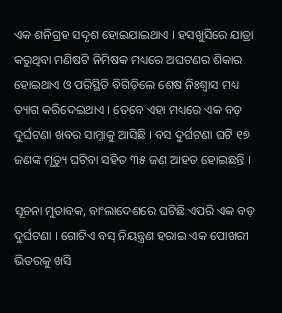ଏକ ଶନିଗ୍ରହ ସଦୃଶ ହୋଇଯାଇଥାଏ । ହସଖୁସିରେ ଯାତ୍ରା କରୁଥିବା ମଣିଷଟି ନିମିଷକ ମଧ୍ୟରେ ଅଘଟଣର ଶିକାର ହୋଇଥାଏ ଓ ପରିସ୍ଥିତି ବିଗିଡ଼ିଲେ ଶେଷ ନିଃଶ୍ୱାସ ମଧ୍ୟ ତ୍ୟାଗ କରିଦେଇଥାଏ । ତେବେ ଏହା ମଧ୍ୟରେ ଏକ ବଡ଼ ଦୁର୍ଘଟଣା ଖବର ସାମ୍ନାକୁ ଆସିଛି । ବସ ଦୁର୍ଘଟଣା ଘଟି ୧୭ ଜଣଙ୍କ ମୃତ୍ୟୁ ଘଟିବା ସହିତ ୩୫ ଜଣ ଆହତ ହୋଇଛନ୍ତି ।

ସୂଚନା ମୁତାବକ, ବାଂଲାଦେଶରେ ଘଟିଛି ଏପରି ଏକ ବଡ଼ ଦୁର୍ଘଟଣା । ଗୋଟିଏ ବସ୍ ନିୟନ୍ତ୍ରଣ ହରାଇ ଏକ ପୋଖରୀ ଭିତରକୁ ଖସି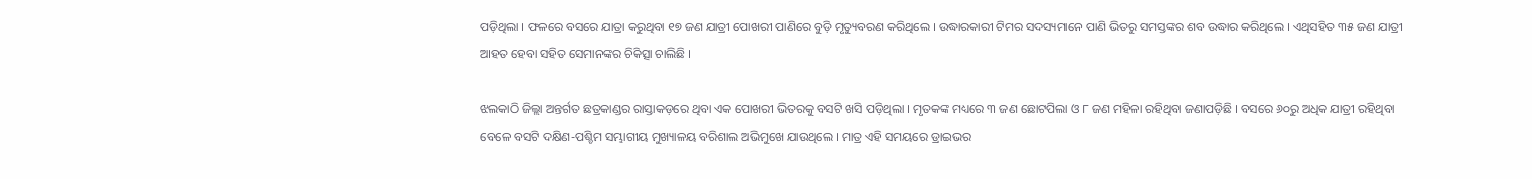ପଡ଼ିଥିଲା । ଫଳରେ ବସରେ ଯାତ୍ରା କରୁଥିବା ୧୭ ଜଣ ଯାତ୍ରୀ ପୋଖରୀ ପାଣିରେ ବୁଡ଼ି ମୃତ୍ୟୁବରଣ କରିଥିଲେ । ଉଦ୍ଧାରକାରୀ ଟିମର ସଦସ୍ୟମାନେ ପାଣି ଭିତରୁ ସମସ୍ତଙ୍କର ଶବ ଉଦ୍ଧାର କରିଥିଲେ । ଏଥିସହିତ ୩୫ ଜଣ ଯାତ୍ରୀ ଆହତ ହେବା ସହିତ ସେମାନଙ୍କର ଚିକିତ୍ସା ଚାଲିଛି ।

ଝଲକାଠି ଜିଲ୍ଲା ଅନ୍ତର୍ଗତ ଛତ୍ରକାଣ୍ଡର ରାସ୍ତାକଡ଼ରେ ଥିବା ଏକ ପୋଖରୀ ଭିତରକୁ ବସଟି ଖସି ପଡ଼ିଥିଲା । ମୃତକଙ୍କ ମଧ୍ୟରେ ୩ ଜଣ ଛୋଟପିଲା ଓ ୮ ଜଣ ମହିଳା ରହିଥିବା ଜଣାପଡ଼ିଛି । ବସରେ ୬୦ରୁ ଅଧିକ ଯାତ୍ରୀ ରହିଥିବା ବେଳେ ବସଟି ଦକ୍ଷିଣ-ପଶ୍ଚିମ ସମ୍ଭାଗୀୟ ମୁଖ୍ୟାଳୟ ବରିଶାଲ ଅଭିମୁଖେ ଯାଉଥିଲେ । ମାତ୍ର ଏହି ସମୟରେ ଡ୍ରାଇଭର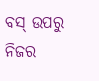ବସ୍ ଉପରୁ ନିଜର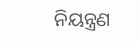ନିୟନ୍ତ୍ରଣ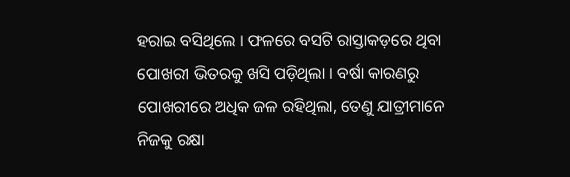ହରାଇ ବସିଥିଲେ । ଫଳରେ ବସଟି ରାସ୍ତାକଡ଼ରେ ଥିବା ପୋଖରୀ ଭିତରକୁ ଖସି ପଡ଼ିଥିଲା । ବର୍ଷା କାରଣରୁ ପୋଖରୀରେ ଅଧିକ ଜଳ ରହିଥିଲା, ତେଣୁ ଯାତ୍ରୀମାନେ ନିଜକୁ ରକ୍ଷା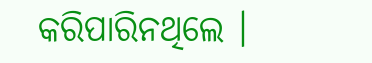କରିପାରିନଥିଲେ ।